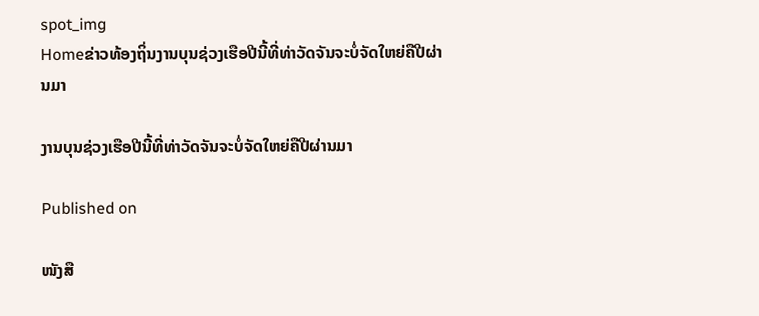spot_img
Homeຂ່າວທ້ອງຖິ່ນງານບຸນຊ່ວງເຮືອປີນີ້ທີ່ທ່າວັດຈັນຈະບໍ່ຈັດໃຫຍ່ຄືປີຜ່ານມາ

ງານບຸນຊ່ວງເຮືອປີນີ້ທີ່ທ່າວັດຈັນຈະບໍ່ຈັດໃຫຍ່ຄືປີຜ່ານມາ

Published on

ໜັງສື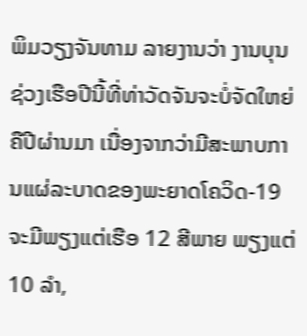ພິມວຽງຈັນທາມ ລາຍງານວ່າ ງານບຸນຊ່ວງເຮືອປີນີ້ທີ່ທ່າວັດຈັນຈະບໍ່ຈັດໃຫຍ່ຄືປີຜ່ານມາ ເນື່ອງຈາກວ່າມີສະພາບການແຜ່ລະບາດຂອງພະຍາດໂຄວິດ-19 ຈະມີພຽງແຕ່ເຮືອ 12 ສີພາຍ ພຽງແຕ່ 10 ລໍາ,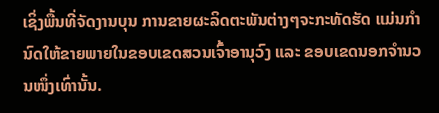ເຊິ່ງພື້ນທີ່ຈັດງານບຸນ ການຂາຍຜະລິດຕະພັນຕ່າງໆຈະກະທັດຮັດ ແມ່ນກໍານົດໃຫ້ຂາຍພາຍໃນຂອບເຂດສວນເຈົ້າອານຸວົງ ແລະ ຂອບເຂດນອກຈໍານວນໜຶ່ງເທົ່ານັ້ນ.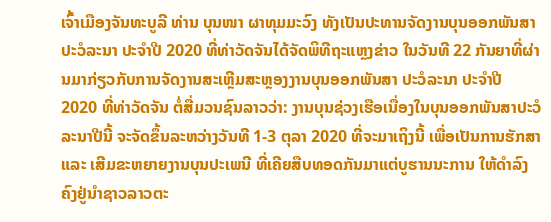ເຈົ້າເມືອງຈັນທະບູລີ ທ່ານ ບຸນໜາ ຜາທຸມມະວົງ ທັງເປັນປະທານຈັດງານບຸນອອກພັນສາ ປະວໍລະນາ ປະຈໍາປີ 2020 ທີ່ທ່າວັດຈັນໄດ້ຈັດພິທີຖະແຫຼງຂ່າວ ໃນວັນທີ 22 ກັນຍາທີ່ຜ່ານມາກ່ຽວກັບການຈັດງານສະເຫຼີມສະຫຼອງງານບຸນອອກພັນສາ ປະວໍລະນາ ປະຈໍາປີ 2020 ທີ່ທ່າວັດຈັນ ຕໍ່ສື່ມວນຊົນລາວວ່າ: ງານບຸນຊ່ວງເຮືອເນື່ອງໃນບຸນອອກພັນສາປະວໍລະນາປີນີ້ ຈະຈັດຂຶ້ນລະຫວ່າງວັນທີ 1-3 ຕຸລາ 2020 ທີ່ຈະມາເຖິງນີ້ ເພື່ອເປັນການຮັກສາ ແລະ ເສີມຂະຫຍາຍງານບຸນປະເພນີ ທີ່ເຄີຍສືບທອດກັນມາແຕ່ບູຮານນະການ ໃຫ້ດໍາລົງຄົງຢູ່ນໍາຊາວລາວຕະ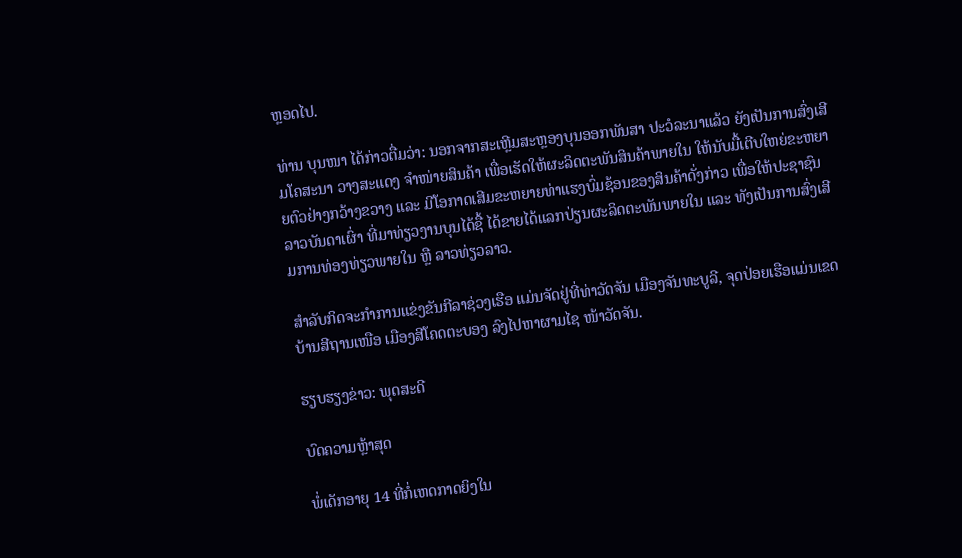ຫຼອດໄປ.

ທ່ານ ບຸນໜາ ໄດ້ກ່າວຕື່ມວ່າ: ນອກຈາກສະເຫຼີມສະຫຼອງບຸນອອກພັນສາ ປະວໍລະນາແລ້ວ ຍັງເປັນການສົ່ງເສີມໂຄສະນາ ວາງສະແດງ ຈໍາໜ່າຍສິນຄ້າ ເພື່ອເຮັດໃຫ້ຜະລິດຕະພັນສິນຄ້າພາຍໃນ ໃຫ້ນັບມື້ເຕີບໃຫຍ່ຂະຫຍາຍຕົວຢ່າງກວ້າງຂວາງ ແລະ ມີໂອກາດເສີມຂະຫຍາຍທ່າແຮງບົ່ມຊ້ອນຂອງສິນຄ້າດັ່ງກ່າວ ເພື່ອໃຫ້ປະຊາຊົນລາວບັນດາເຜົ່າ ທີ່ມາທ່ຽວງານບຸນໄດ້ຊື້ ໄດ້ຂາຍໄດ້ແລກປ່ຽນຜະລິດຕະພັນພາຍໃນ ແລະ ທັງເປັນການສົ່ງເສີມການທ່ອງທ່ຽວພາຍໃນ ຫຼື ລາວທ່ຽວລາວ.

ສໍາລັບກິດຈະກໍາການແຂ່ງຂັນກີລາຊ່ວງເຮືອ ແມ່ນຈັດຢູ່ທີ່ທ່າວັດຈັນ ເມືອງຈັນທະບູລີ, ຈຸດປ່ອຍເຮືອແມ່ນເຂດບ້ານສີຖານເໜືອ ເມືອງສີໂຄດຕະບອງ ລົງໄປຫາຜາມໄຊ ໜ້າວັດຈັນ.

ຮຽບຮຽງຂ່າວ: ພຸດສະດີ

ບົດຄວາມຫຼ້າສຸດ

ພໍ່ເດັກອາຍຸ 14 ທີ່ກໍ່ເຫດກາດຍິງໃນ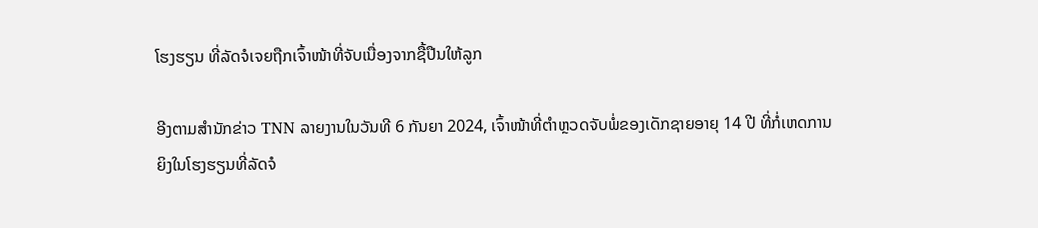ໂຮງຮຽນ ທີ່ລັດຈໍເຈຍຖືກເຈົ້າໜ້າທີ່ຈັບເນື່ອງຈາກຊື້ປືນໃຫ້ລູກ

ອີງຕາມສຳນັກຂ່າວ TNN ລາຍງານໃນວັນທີ 6 ກັນຍາ 2024, ເຈົ້າໜ້າທີ່ຕຳຫຼວດຈັບພໍ່ຂອງເດັກຊາຍອາຍຸ 14 ປີ ທີ່ກໍ່ເຫດການຍິງໃນໂຮງຮຽນທີ່ລັດຈໍ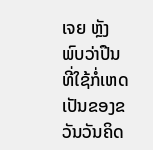ເຈຍ ຫຼັງພົບວ່າປືນທີ່ໃຊ້ກໍ່ເຫດເປັນຂອງຂວັນວັນຄິດ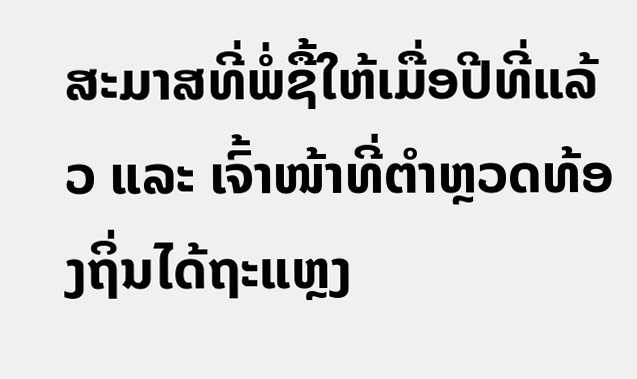ສະມາສທີ່ພໍ່ຊື້ໃຫ້ເມື່ອປີທີ່ແລ້ວ ແລະ ເຈົ້າໜ້າທີ່ຕຳຫຼວດທ້ອງຖິ່ນໄດ້ຖະແຫຼງ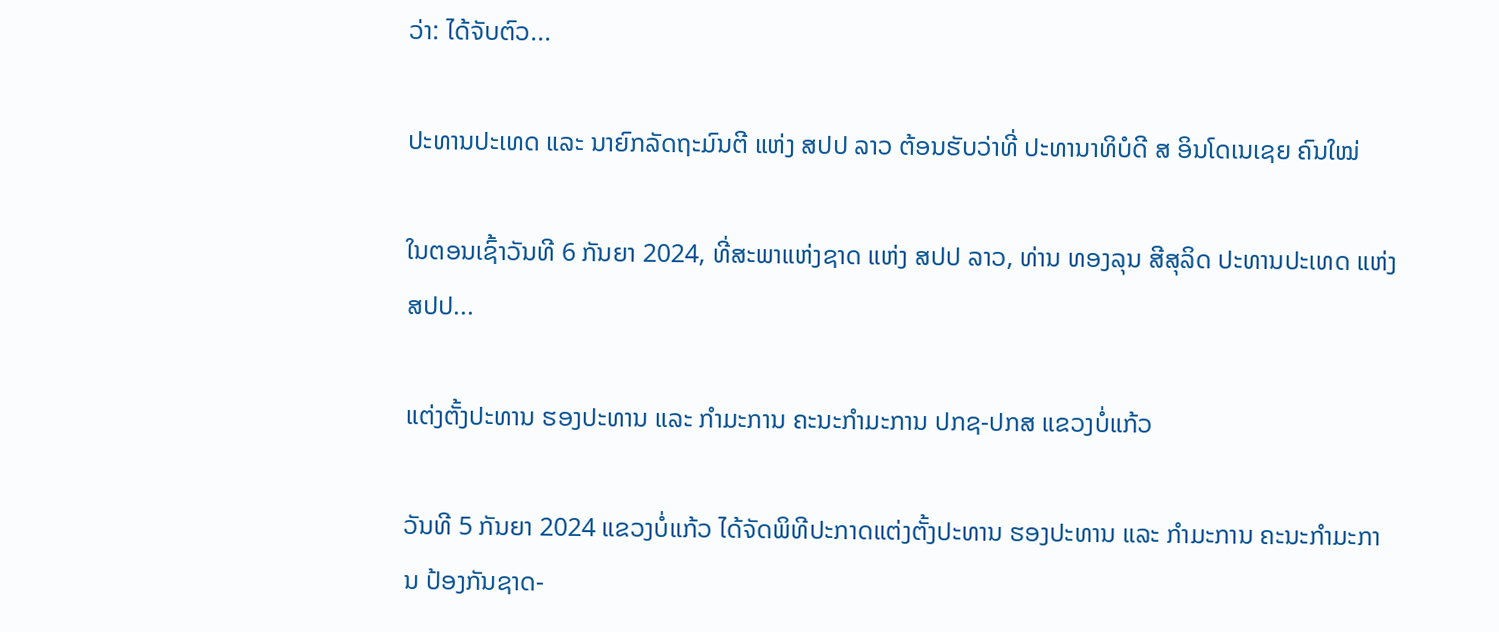ວ່າ: ໄດ້ຈັບຕົວ...

ປະທານປະເທດ ແລະ ນາຍົກລັດຖະມົນຕີ ແຫ່ງ ສປປ ລາວ ຕ້ອນຮັບວ່າທີ່ ປະທານາທິບໍດີ ສ ອິນໂດເນເຊຍ ຄົນໃໝ່

ໃນຕອນເຊົ້າວັນທີ 6 ກັນຍາ 2024, ທີ່ສະພາແຫ່ງຊາດ ແຫ່ງ ສປປ ລາວ, ທ່ານ ທອງລຸນ ສີສຸລິດ ປະທານປະເທດ ແຫ່ງ ສປປ...

ແຕ່ງຕັ້ງປະທານ ຮອງປະທານ ແລະ ກຳມະການ ຄະນະກຳມະການ ປກຊ-ປກສ ແຂວງບໍ່ແກ້ວ

ວັນທີ 5 ກັນຍາ 2024 ແຂວງບໍ່ແກ້ວ ໄດ້ຈັດພິທີປະກາດແຕ່ງຕັ້ງປະທານ ຮອງປະທານ ແລະ ກຳມະການ ຄະນະກຳມະການ ປ້ອງກັນຊາດ-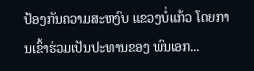ປ້ອງກັນຄວາມສະຫງົບ ແຂວງບໍ່ແກ້ວ ໂດຍການເຂົ້າຮ່ວມເປັນປະທານຂອງ ພົນເອກ...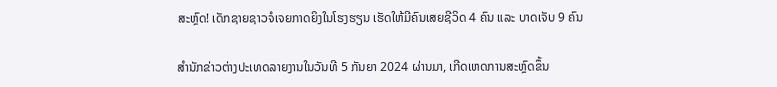ສະຫຼົດ! ເດັກຊາຍຊາວຈໍເຈຍກາດຍິງໃນໂຮງຮຽນ ເຮັດໃຫ້ມີຄົນເສຍຊີວິດ 4 ຄົນ ແລະ ບາດເຈັບ 9 ຄົນ

ສຳນັກຂ່າວຕ່າງປະເທດລາຍງານໃນວັນທີ 5 ກັນຍາ 2024 ຜ່ານມາ, ເກີດເຫດການສະຫຼົດຂຶ້ນ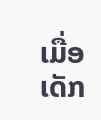ເມື່ອເດັກ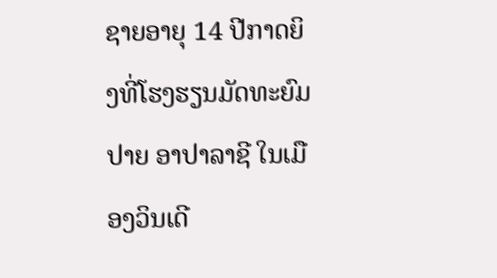ຊາຍອາຍຸ 14 ປີກາດຍິງທີ່ໂຮງຮຽນມັດທະຍົມປາຍ ອາປາລາຊີ ໃນເມືອງວິນເດີ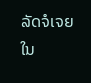ລັດຈໍເຈຍ ໃນ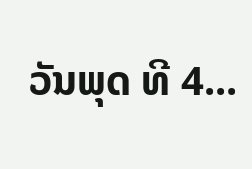ວັນພຸດ ທີ 4...